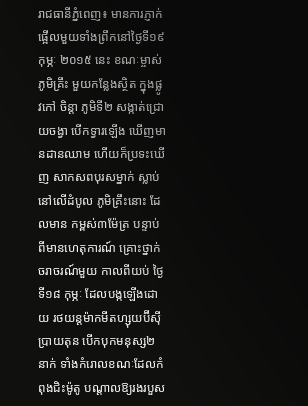រាជធានីភ្នំពេញ៖ មានការភ្ញាក់ផ្អើលមួយទាំងព្រឹកនៅថ្ងៃទី១៩ កុម្ភៈ ២០១៥ នេះ ខណៈម្ចាស់ភូមិគ្រឹះ មួយកន្លែងស្ថិត ក្នុងផ្លូវកៅ ចិន្តា ភូមិទី២ សង្កាត់ជ្រោយចង្វា បើកទ្វារឡើង ឃើញមានដានឈាម ហើយក៏ប្រទះឃើញ សាកសពបុរសម្នាក់ ស្លាប់នៅលើដំបូល ភូមិគ្រឹះនោះ ដែលមាន កម្ពស់៣ម៉ែត្រ បន្ទាប់ពីមានហេតុការណ៍ គ្រោះថ្នាក់ចរាចរណ៍មួយ កាលពីយប់ ថ្ងៃទី១៨ កុម្ភៈ ដែលបង្កឡើងដោយ រថយន្តម៉ាកមីតហ្សុយប៊ីស៊ី ប្រាយតុន បើកបុកមនុស្ស២នាក់ ទាំងកំរោលខណៈដែលកំពុងជិះម៉ូតូ បណ្តាលឱ្យរងរបួស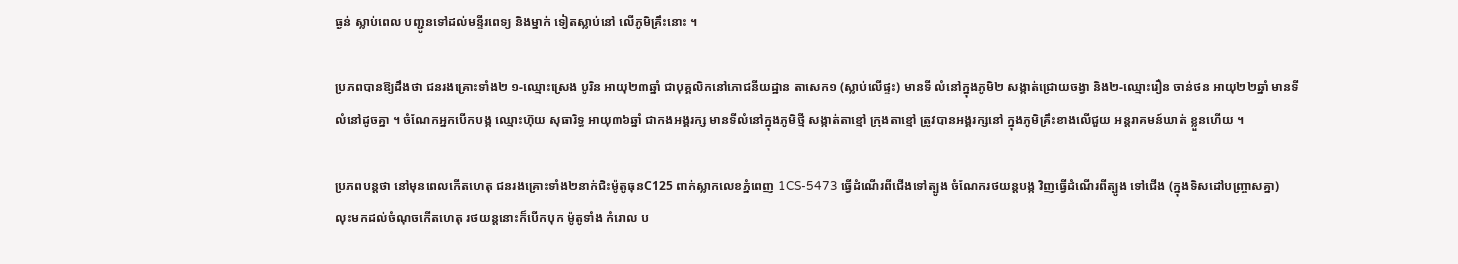ធ្ងន់ ស្លាប់ពេល បញ្ជូនទៅដល់មន្ទីរពេទ្យ និងម្នាក់ ទៀតស្លាប់នៅ លើភូមិគ្រឹះនោះ ។

ប្រភពបានឱ្យដឹងថា ជនរងគ្រោះទាំង២ ១-ឈ្មោះស្រេង បូរិន អាយុ២៣ឆ្នាំ ជាបុគ្គលិកនៅភោជនីយដ្ឋាន តាសេក១ (ស្លាប់លើផ្ទះ) មានទី លំនៅក្នុងភូមិ២ សង្កាត់ជ្រោយចង្វា និង២-ឈ្មោះរឿន ចាន់ថន អាយុ២២ឆ្នាំ មានទីលំនៅដូចគ្នា ។ ចំណែកអ្នកបើកបង្ក ឈ្មោះហ៊ុយ សុធារិទ្ធ អាយុ៣៦ឆ្នាំ ជាកងអង្គរក្ស មានទីលំនៅក្នុងភូមិថ្មី សង្កាត់តាខ្មៅ ក្រុងតាខ្មៅ ត្រូវបានអង្គរក្សនៅ ក្នុងភូមិគ្រឹះខាងលើជួយ អន្តរាគមន៍ឃាត់ ខ្លួនហើយ ។

ប្រភពបន្តថា នៅមុនពេលកើតហេតុ ជនរងគ្រោះទាំង២នាក់ជិះម៉ូតូធុនC125 ពាក់ស្លាកលេខភ្នំពេញ 1CS-5473 ធ្វើដំណើរពីជើងទៅត្បូង ចំណែករថយន្តបង្ក វិញធ្វើដំណើរពីត្បូង ទៅជើង (ក្នុងទិសដៅបញ្ច្រាសគ្នា) លុះមកដល់ចំណុចកើតហេតុ រថយន្តនោះក៏បើកបុក ម៉ូតូទាំង កំរោល ប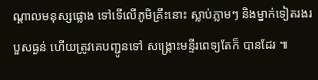ណ្តាលមនុស្សផ្លោង ទៅទើលើភូមិគ្រឹះនោះ ស្លាប់ភ្លាមៗ និងម្នាក់ទៀតរងរបួសធ្ងន់ ហើយត្រូវគេបញ្ជូនទៅ សង្គ្រោះមន្ទីរពេទ្យតែក៏ បានដែរ ៕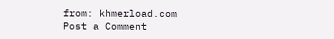from: khmerload.com
Post a Comment